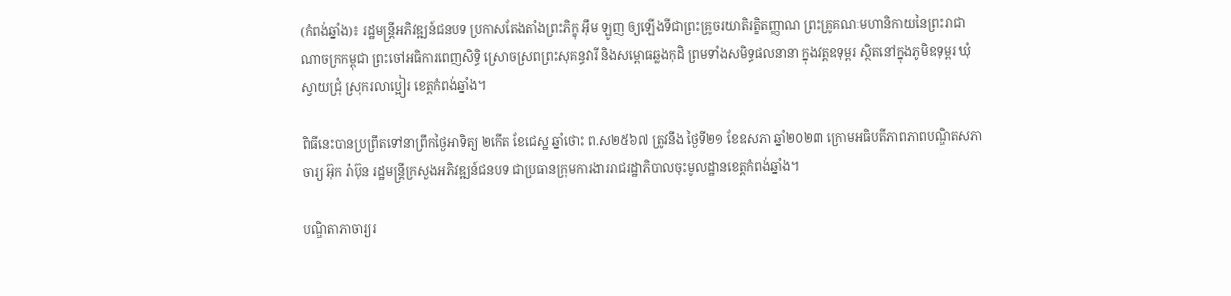(កំពង់ឆ្នាំង)៖ រដ្ឋមន្រ្ដីអភិវឌ្ឍន៍ជនបទ ប្រកាសតែងតាំងព្រះភិក្ខុ អ៊ឹម ឡូញ ឲ្យឡើងទីជាព្រះគ្រូចរយាតិរត្ខិតញ្ញាណ ព្រះគ្រូគណៈមហានិកាយនៃព្រះរាជាណាចក្រកម្ពុជា ព្រះចៅអធិការពេញសិទ្ធិ ស្រោចស្រពព្រះសុគន្ធវារី និងសម្ពោធឆ្លងកុដិ ព្រមទាំងសមិទ្ធផលនានា ក្នុងវត្តឧទុម្ពរ ស្ថិតនៅក្នុងភូមិឧទុម្ពរ ឃុំស្វាយជ្រុំ ស្រុករលាប្អៀរ ខេត្តកំពង់ឆ្នាំង។

ពិធីនេះបានប្រព្រឹតទៅនាព្រឹកថ្ងៃអាទិត្យ ២កើត ខែជេស្ឋ ឆ្នាំថោះ ព.ស២៥៦៧ ត្រូវនឹង ថ្ងៃទី២១ ខែឧសភា ឆ្នាំ២០២៣ ក្រោមអធិបតីភាពភាពបណ្ឌិតសភាចារ្យ អ៊ុក រ៉ាប៊ុន រដ្ឋមន្រ្ដីក្រសួងអភិវឌ្ឍន៍ជនបទ ជាប្រធានក្រុមការងាររាជរដ្ឋាភិបាលចុះមូលដ្ឋានខេត្តកំពង់ឆ្នាំង។

បណ្ឌិតាភាចារ្យរ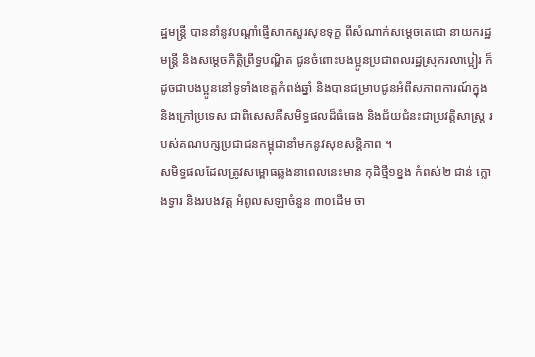ដ្ឋមន្រ្ដី បាននាំនូវបណ្ដាំផ្ញើសាកសួរសុខទុក្ខ ពីសំណាក់សម្ដេចតេជោ នាយករដ្ឋមន្រ្ដី និងសម្ដេចកិត្តិព្រឹទ្ធបណ្ឌិត ជូនចំពោះបងប្អូនប្រជាពលរដ្ឋស្រុករលាប្អៀរ ក៏ដូចជាបងប្អូននៅទូទាំងខេត្តកំពង់ឆ្នាំ និងបានជម្រាបជូនអំពីសភាពការណ៍ក្នុង និងក្រៅប្រទេស ជាពិសេសគឺសមិទ្ធផលដ៏ធំធេង និងជ័យជំនះជាប្រវត្តិសាស្រ្ដ របស់គណបក្សប្រជាជនកម្ពុជានាំមកនូវសុខសន្តិភាព ។
សមិទ្ធផលដែលត្រូវសម្ពោធឆ្លងនាពេលនេះមាន កុដិថ្មី១ខ្នង កំពស់២ ជាន់ ក្លោងទ្វារ និងរបងវត្ត អំពូលសឡាចំនួន ៣០ដើម ចា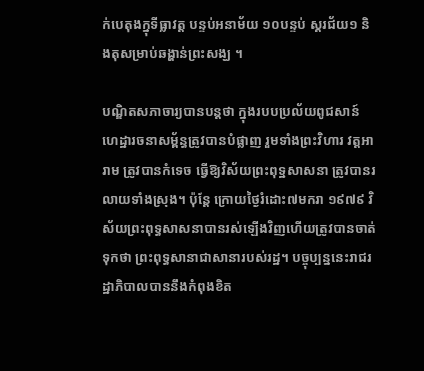ក់បេតុងក្នុទីធ្លាវត្ត បន្ទប់អនាម័យ ១០បន្ទប់ ស្គរជ័យ១ និងតុសម្រាប់ឆង្ហាន់ព្រះសង្ឃ ។

បណ្ឌិតសភាចារ្យបានបន្តថា ក្នុងរបបប្រល័យពូជសាន៍ ហេដ្ឋារចនាសម្ព័ន្ធត្រូវបានបំផ្លាញ រួមទាំងព្រះវិហារ វត្តអារាម ត្រូវបានកំទេច ធ្វើឱ្យវិស័យព្រះពុទ្ឋសាសនា ត្រូវបានរលាយទាំងស្រុង។ ប៉ុន្តែ ក្រោយថ្ងៃរំដោះ៧មករា ១៩៧៩ វិស័យព្រះពុទ្ធសាសនាបានរស់ឡើងវិញហើយត្រូវបានចាត់ទុកថា ព្រះពុទ្ធសានាជាសានារបស់រដ្ឋ។ បច្ចុប្បន្ននេះរាជរដ្ឋាភិបាលបាននឹងកំពុងខិត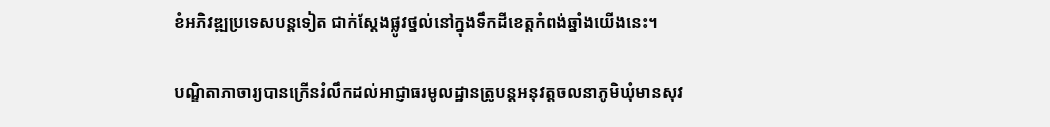ខំអភិវឌ្ឍប្រទេសបន្តទៀត ជាក់ស្ដែងផ្លូវថ្នល់នៅក្នុងទឹកដីខេត្តកំពង់ឆ្នាំងយើងនេះ។

បណ្ឌិតាភាចារ្យបានក្រើនរំលឹកដល់អាជ្ញាធរមូលដ្ឋានត្រូបន្តអនុវត្តចលនាភូមិឃុំមានសុវ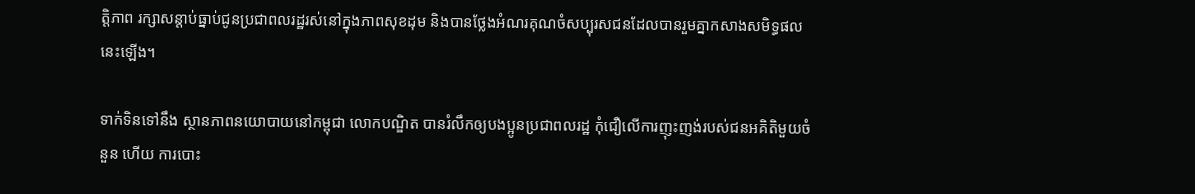ត្តិភាព រក្សាសន្ដាប់ធ្នាប់ជូនប្រជាពលរដ្ឋរស់នៅក្នុងភាពសុខដុម និងបានថ្លែងអំណរគុណចំសប្បុរសជនដែលបានរួមគ្នាកសាងសមិទ្ធផលនេះឡើង។

ទាក់ទិនទៅនឹង ស្ថានភាពនយោបាយនៅកម្ពុជា លោកបណ្ឌិត បានរំលឹកឲ្យបងប្អូនប្រជាពលរដ្ឋ កុំជឿលើការញុះញង់របស់ជនអគិតិមួយចំនួន ហើយ ការបោះ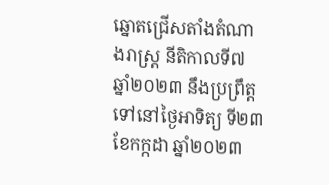ឆ្នោតជ្រើសតាំងតំណាងរាស្ត្រ នីតិកាលទី៧ ឆ្នាំ២០២៣ នឹងប្រព្រឹត្តទៅនៅថ្ងៃអាទិត្យ ទី២៣ ខែកក្កដា ឆ្នាំ២០២៣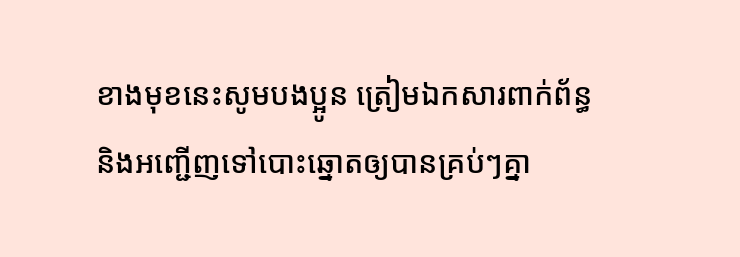ខាងមុខនេះសូមបងប្អូន ត្រៀមឯកសារពាក់ព័ន្ធ និងអញ្ជើញទៅបោះឆ្នោតឲ្យបានគ្រប់ៗគ្នា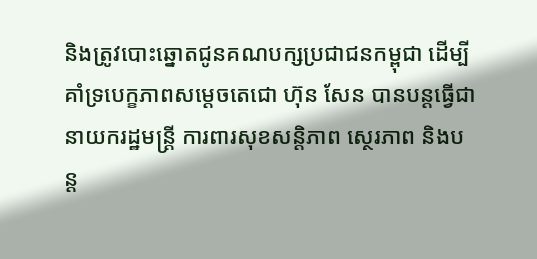និងត្រូវបោះឆ្នោតជូនគណបក្សប្រជាជនកម្ពុជា ដើម្បីគាំទ្របេក្ខភាពសម្ដេចតេជោ ហ៊ុន សែន បានបន្តធ្វើជានាយករដ្ឋមន្រ្ដី ការពារសុខសន្តិភាព ស្ថេរភាព និងបន្ត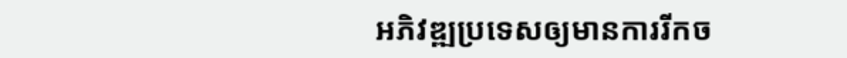អភិវឌ្ឍប្រទេសឲ្យមានការរីកច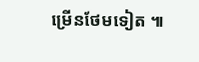ម្រើនថែមទៀត ៕